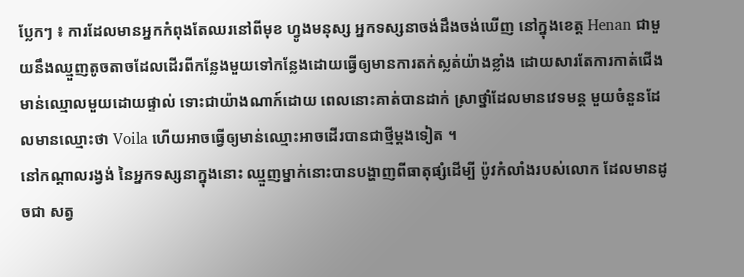ប្លែកៗ ៖ ការដែលមានអ្នកកំពុងតែឈរនៅពីមុខ ហ្វូងមនុស្ស អ្នកទស្សនាចង់ដឹងចង់ឃើញ នៅក្នុងខេត្ត Henan ជាមួយនឹងឈ្មួញតូចតាចដែលដើរពីកន្លែងមួយទៅកន្លែងដោយធ្វើឲ្យមានការតក់ស្លត់យ៉ាងខ្លាំង ដោយសារតែការកាត់ជើងមាន់ឈ្មោលមួយដោយផ្ទាល់ ទោះជាយ៉ាងណាក៍ដោយ ពេលនោះគាត់បានដាក់ ស្រាថ្នាំដែលមានវេទមន្ត មួយចំនួនដែលមានឈ្មោះថា Voila ហើយអាចធ្វើឲ្យមាន់ឈ្មោះអាចដើរបានជាថ្មីម្តងទៀត ។
នៅកណ្តាលរង្វង់ នៃអ្នកទស្សនាក្នុងនោះ ឈ្មួញម្នាក់នោះបានបង្ហាញពីធាតុផ្សំដើម្បី ប៉ូវកំលាំងរបស់លោក ដែលមានដូចជា សត្វ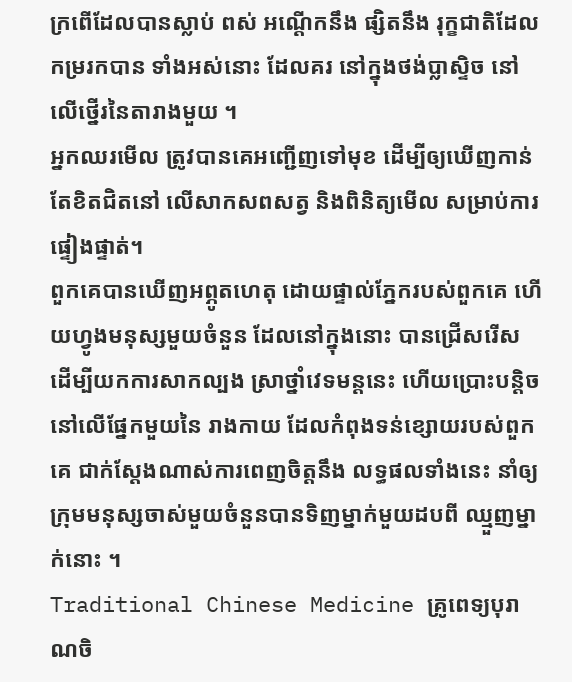ក្រពើដែលបានស្លាប់ ពស់ អណ្តើកនឹង ផ្សិតនឹង រុក្ខជាតិដែលកម្ររកបាន ទាំងអស់នោះ ដែលគរ នៅក្នុងថង់ប្លាស្ទិច នៅលើថ្នើរនៃតារាងមួយ ។
អ្នកឈរមើល ត្រូវបានគេអញ្ជើញទៅមុខ ដើម្បីឲ្យឃើញកាន់តែខិតជិតនៅ លើសាកសពសត្វ និងពិនិត្យមើល សម្រាប់ការផ្ទៀងផ្ទាត់។
ពួកគេបានឃើញអព្ភូតហេតុ ដោយផ្ទាល់ភ្នែករបស់ពួកគេ ហើយហ្វូងមនុស្សមួយចំនួន ដែលនៅក្នុងនោះ បានជ្រើសរើស ដើម្បីយកការសាកល្បង ស្រាថ្នាំវេទមន្តនេះ ហើយប្រោះបន្តិច នៅលើផ្នែកមួយនៃ រាងកាយ ដែលកំពុងទន់ខ្សោយរបស់ពួកគេ ជាក់ស្តែងណាស់ការពេញចិត្តនឹង លទ្ធផលទាំងនេះ នាំឲ្យក្រុមមនុស្សចាស់មួយចំនួនបានទិញម្នាក់មួយដបពី ឈ្មួញម្នាក់នោះ ។
Traditional Chinese Medicine គ្រូពេទ្យបុរាណចិ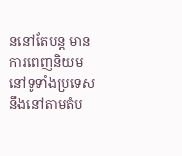ននៅតែបន្ត មានការពេញនិយម នៅទូទាំងប្រទេស នឹងនៅតាមតំប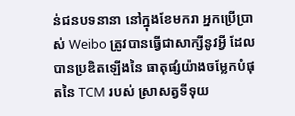ន់ជនបទនានា នៅក្នុងខែមករា អ្នកប្រើប្រាស់ Weibo ត្រូវបានធ្វើជាសាក្សីនូវអ្វី ដែលបានប្រឌិតឡើងនៃ ធាតុផ្សំយ៉ាងចម្លែកបំផុតនៃ TCM របស់ ស្រាសត្វទីទុយ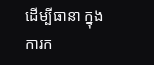ដើម្បីធានា ក្នុងការក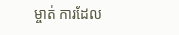ម្ចាត់ ការដែល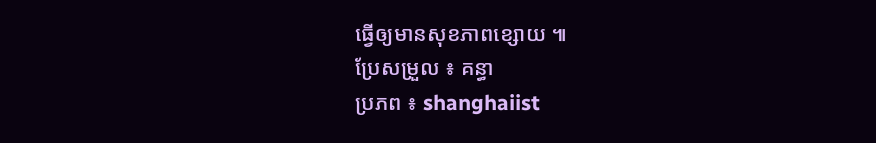ធ្វើឲ្យមានសុខភាពខ្សោយ ៕
ប្រែសម្រួល ៖ គន្ធា
ប្រភព ៖ shanghaiist